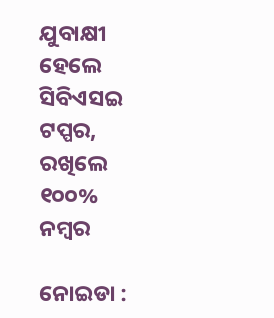ଯୁବାକ୍ଷୀ ହେଲେ ସିବିଏସଇ ଟପ୍ପର, ରଖିଲେ ୧୦୦% ନମ୍ବର

ନୋଇଡା :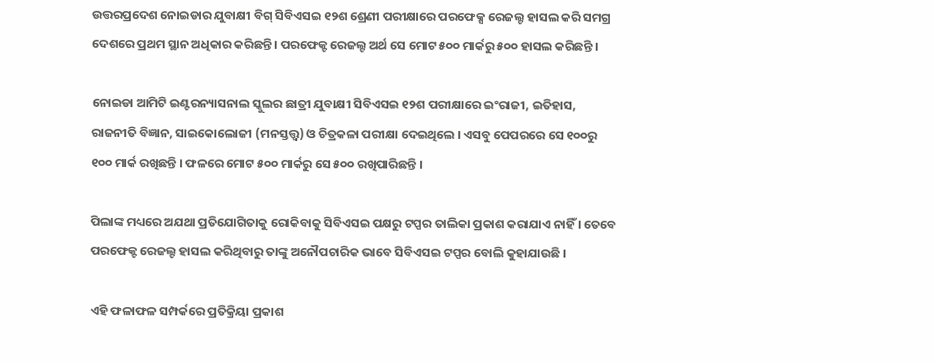ଉତ୍ତରପ୍ରଦେଶ ନୋଇଡାର ଯୁବାକ୍ଷୀ ବିଗ୍ ସିବିଏସଇ ୧୨ଶ ଶ୍ରେଣୀ ପରୀକ୍ଷାରେ ପରଫେକ୍ସ ରେଜଲ୍ଟ ହାସଲ କରି ସମଗ୍ର ଦେଶରେ ପ୍ରଥମ ସ୍ଥାନ ଅଧିକାର କରିଛନ୍ତି । ପରଫେକ୍ଟ ରେଜଲ୍ଟ ଅର୍ଥ ସେ ମୋଟ ୫୦୦ ମାର୍କରୁ ୫୦୦ ହାସଲ କରିଛନ୍ତି ।

ନୋଇଡା ଆମିଟି ଇଣ୍ଟରନ୍ୟାସନାଲ ସ୍କୁଲର ଛାତ୍ରୀ ଯୁବାକ୍ଷୀ ସିବିଏସଇ ୧୨ଶ ପରୀକ୍ଷାରେ ଇଂରାଜୀ, ଇତିହାସ, ରାଜନୀତି ବିଜ୍ଞାନ, ସାଇକୋଲୋଜୀ (ମନସ୍ତତ୍ତ୍ବ) ଓ ଚିତ୍ରକଳା ପରୀକ୍ଷା ଦେଇଥିଲେ । ଏସବୁ ପେପରରେ ସେ ୧୦୦ରୁ ୧୦୦ ମାର୍କ ରଖିଛନ୍ତି । ଫଳରେ ମୋଟ ୫୦୦ ମାର୍କରୁ ସେ ୫୦୦ ରଖିପାରିଛନ୍ତି ।

ପିଲାଙ୍କ ମଧ୍ୟରେ ଅଯଥା ପ୍ରତିଯୋଗିତାକୁ ରୋକିବାକୁ ସିବିଏସଇ ପକ୍ଷରୁ ଟପ୍ପର ତାଲିକା ପ୍ରକାଶ କରାଯାଏ ନାହିଁ । ତେବେ ପରଫେକ୍ଟ ରେଜଲ୍ଟ ହାସଲ କରିଥିବାରୁ ତାଙ୍କୁ ଅନୌପଚାରିକ ଭାବେ ସିବିଏସଇ ଟପ୍ପର ବୋଲି କୁହାଯାଉଛି ।

ଏହି ଫଳାଫଳ ସମ୍ପର୍କରେ ପ୍ରତିକ୍ରିୟା ପ୍ରକାଶ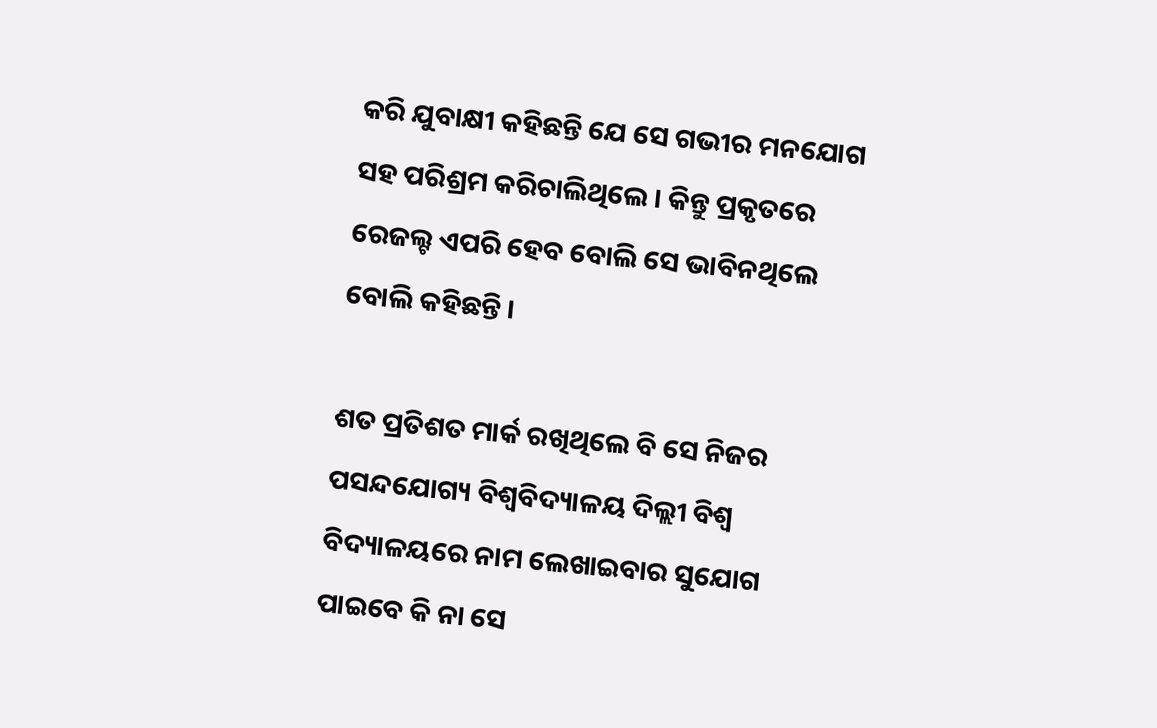କରି ଯୁବାକ୍ଷୀ କହିଛନ୍ତି ଯେ ସେ ଗଭୀର ମନଯୋଗ ସହ ପରିଶ୍ରମ କରିଚାଲିଥିଲେ । କିନ୍ତୁ ପ୍ରକୃତରେ ରେଜଲ୍ଟ ଏପରି ହେବ ବୋଲି ସେ ଭାବିନଥିଲେ ବୋଲି କହିଛନ୍ତି ।

ଶତ ପ୍ରତିଶତ ମାର୍କ ରଖିଥିଲେ ବି ସେ ନିଜର ପସନ୍ଦଯୋଗ୍ୟ ବିଶ୍ବବିଦ୍ୟାଳୟ ଦିଲ୍ଲୀ ବିଶ୍ବ ବିଦ୍ୟାଳୟରେ ନାମ ଲେଖାଇବାର ସୁଯୋଗ ପାଇବେ କି ନା ସେ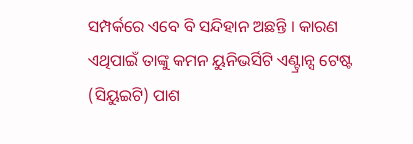ସମ୍ପର୍କରେ ଏବେ ବି ସନ୍ଦିହାନ ଅଛନ୍ତି । କାରଣ ଏଥିପାଇଁ ତାଙ୍କୁ କମନ ୟୁନିଭର୍ସିଟି ଏଣ୍ଟ୍ରାନ୍ସ ଟେଷ୍ଟ (ସିୟୁଇଟି) ପାଶ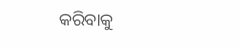କରିବାକୁ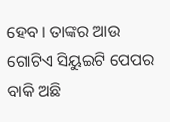ହେବ । ତାଙ୍କର ଆଉ ଗୋଟିଏ ସିୟୁଇଟି ପେପର ବାକି ଅଛି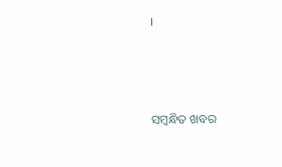।



ସମ୍ବନ୍ଧିତ ଖବର